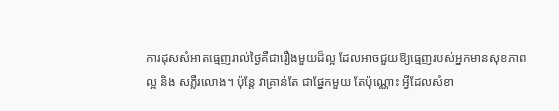ការដុសសំអាតធ្មេញរាល់ថ្ងៃគឺជារឿងមួយដ៏ល្អ ដែលអាចជួយឱ្យធ្មេញរបស់អ្នកមានសុខភាព
ល្អ និង សភ្លឺរលោង។ ប៉ុន្តែ វាគ្រាន់តែ ជាផ្នែកមួយ តែប៉ុណ្ណោះ អ្វីដែលសំខា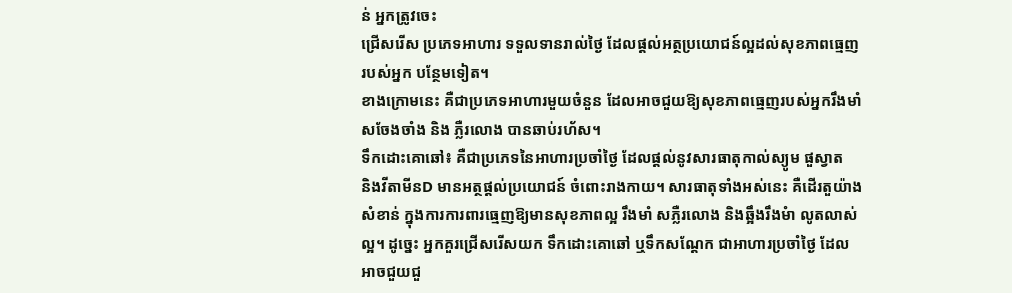ន់ អ្នកត្រូវចេះ
ជ្រើសរើស ប្រភេទអាហារ ទទួលទានរាល់ថ្ងៃ ដែលផ្តល់អត្ថប្រយោជន៍ល្អដល់សុខភាពធ្មេញ
របស់អ្នក បន្ថែមទៀត។
ខាងក្រោមនេះ គឺជាប្រភេទអាហារមួយចំនួន ដែលអាចជួយឱ្យសុខភាពធ្មេញរបស់អ្នករឹងមាំ
សចែងចាំង និង ភ្លឺរលោង បានឆាប់រហ័ស។
ទឹកដោះគោឆៅ៖ គឺជាប្រភេទនៃអាហារប្រចាំថ្ងៃ ដែលផ្តល់នូវសារធាតុកាល់ស្យូម ផួស្វាត
និងវីតាមីនD មានអត្ថផ្តល់ប្រយោជន៍ ចំពោះរាងកាយ។ សារធាតុទាំងអស់នេះ គឺដើរតួយ៉ាង
សំខាន់ ក្នុងការការពារធ្មេញឱ្យមានសុខភាពល្អ រឹងមាំ សភ្លឺរលោង និងឆ្អឹងរឹងមំា លូតលាស់
ល្អ។ ដូច្នេះ អ្នកគួរជ្រើសរើសយក ទឹកដោះគោឆៅ ឬទឹកសណ្តែក ជាអាហារប្រចាំថ្ងៃ ដែល
អាចជួយជួ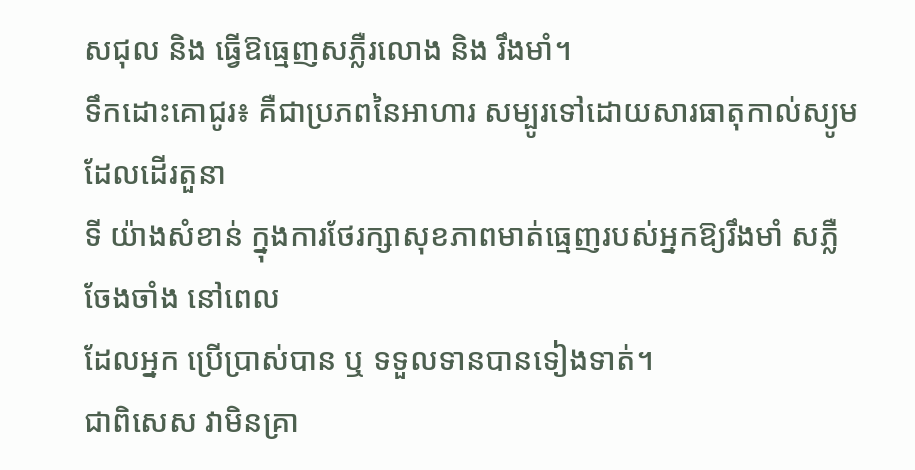សជុល និង ធ្វើឱធ្មេញសភ្លឺរលោង និង រឹងមាំ។
ទឹកដោះគោជូរ៖ គឺជាប្រភពនៃអាហារ សម្បូរទៅដោយសារធាតុកាល់ស្យូម ដែលដើរតួនា
ទី យ៉ាងសំខាន់ ក្នុងការថែរក្សាសុខភាពមាត់ធ្មេញរបស់អ្នកឱ្យរឹងមាំ សភ្លឺចែងចាំង នៅពេល
ដែលអ្នក ប្រើប្រាស់បាន ឬ ទទួលទានបានទៀងទាត់។
ជាពិសេស វាមិនគ្រា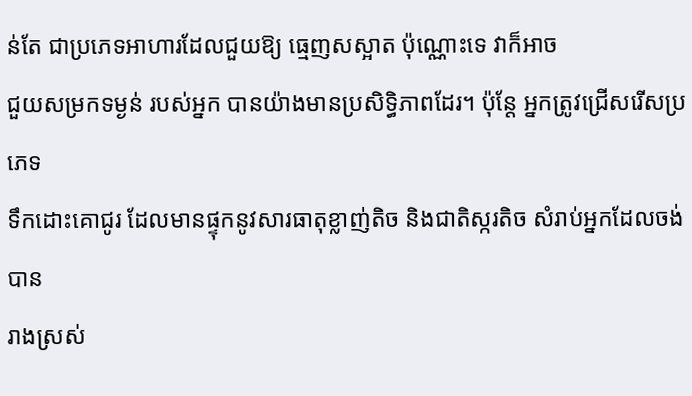ន់តែ ជាប្រភេទអាហារដែលជួយឱ្យ ធ្មេញសស្អាត ប៉ុណ្ណោះទេ វាក៏អាច
ជួយសម្រកទម្ងន់ របស់អ្នក បានយ៉ាងមានប្រសិទ្ធិភាពដែរ។ ប៉ុន្តែ អ្នកត្រូវជ្រើសរើសប្រភេទ
ទឹកដោះគោជូរ ដែលមានផ្ទុកនូវសារធាតុខ្លាញ់តិច និងជាតិស្ករតិច សំរាប់អ្នកដែលចង់បាន
រាងស្រស់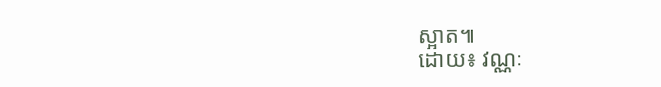ស្អាត៕
ដោយ៖ វណ្ណៈ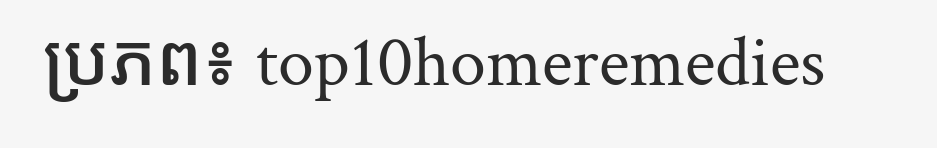ប្រភព៖ top10homeremedies